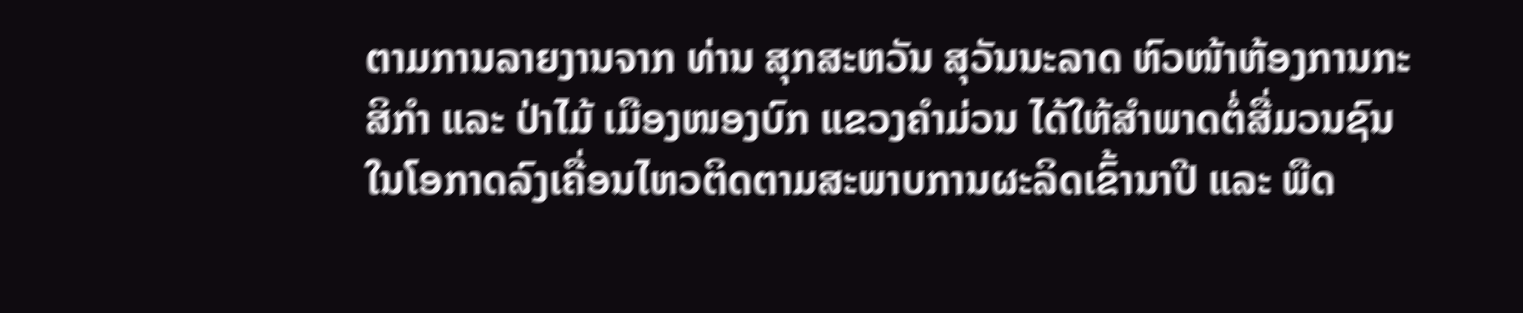ຕາມການລາຍງານຈາກ ທ່ານ ສຸກສະຫວັນ ສຸວັນນະລາດ ຫົວໜ້າຫ້ອງການກະສິກໍາ ແລະ ປ່າໄມ້ ເມືອງໜອງບົກ ແຂວງຄໍາມ່ວນ ໄດ້ໃຫ້ສໍາພາດຕໍ່ສື່ມວນຊົນ ໃນໂອກາດລົງເຄື່ອນໄຫວຕິດຕາມສະພາບການຜະລິດເຂົ້ານາປີ ແລະ ພືດ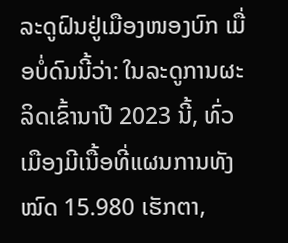ລະດູຝົນຢູ່ເມືອງໜອງບົກ ເມື່ອບໍ່ດົນນີ້ວ່າ: ໃນລະດູການຜະລິດເຂົ້ານາປີ 2023 ນີ້, ທົ່ວເມືອງມີເນື້ອທີ່ແຜນການທັງໝົດ 15.980 ເຮັກຕາ,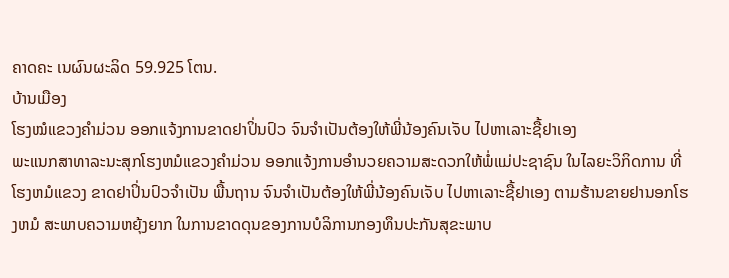ຄາດຄະ ເນຜົນຜະລິດ 59.925 ໂຕນ.
ບ້ານເມືອງ
ໂຮງໝໍແຂວງຄໍາມ່ວນ ອອກແຈ້ງການຂາດຢາປິ່ນປົວ ຈົນຈໍາເປັນຕ້ອງໃຫ້ພີ່ນ້ອງຄົນເຈັບ ໄປຫາເລາະຊື້ຢາເອງ
ພະແນກສາທາລະນະສຸກໂຮງຫມໍແຂວງຄໍາມ່ວນ ອອກແຈ້ງການອໍານວຍຄວາມສະດວກໃຫ້ພໍ່ແມ່ປະຊາຊົນ ໃນໄລຍະວິກິດການ ທີ່ໂຮງຫມໍແຂວງ ຂາດຢາປິ່ນປົວຈໍາເປັນ ພື້ນຖານ ຈົນຈໍາເປັນຕ້ອງໃຫ້ພີ່ນ້ອງຄົນເຈັບ ໄປຫາເລາະຊື້ຢາເອງ ຕາມຮ້ານຂາຍຢານອກໂຮງຫມໍ ສະພາບຄວາມຫຍຸ້ງຍາກ ໃນການຂາດດຸນຂອງການບໍລິການກອງທຶນປະກັນສຸຂະພາບ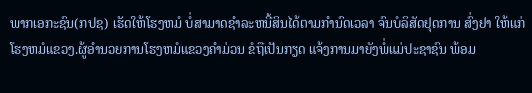ພາກເອກະຊົນ(ກປຊ) ເຮັດໃຫ້ໂຮງຫມໍ ບໍ່ສາມາດຊໍາລະຫນີ້ສິນໄດ້ຕາມກໍານົດເວລາ ຈົນບໍລິສັດຢຸດການ ສົ່ງຢາ ໃຫ້ແກ່ໂຮງຫມໍແຂວງ.ຜູ້ອໍານວຍການໂຮງຫມໍແຂວງຄໍາມ່ວນ ຂໍຖືເປັນກຽດ ແຈ້ງການມາຍັງພໍ່ແມ່ປະຊາຊົນ ພ້ອມ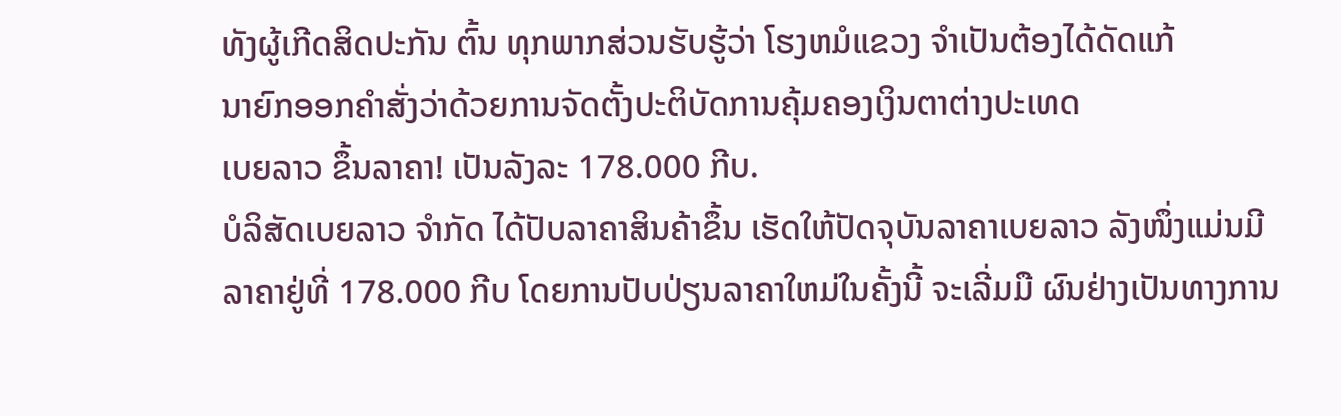ທັງຜູ້ເກີດສິດປະກັນ ຕົ້ນ ທຸກພາກສ່ວນຮັບຮູ້ວ່າ ໂຮງຫມໍແຂວງ ຈໍາເປັນຕ້ອງໄດ້ດັດແກ້
ນາຍົກອອກຄຳສັ່ງວ່າດ້ວຍການຈັດຕັ້ງປະຕິບັດການຄຸ້ມຄອງເງິນຕາຕ່າງປະເທດ
ເບຍລາວ ຂຶ້ນລາຄາ! ເປັນລັງລະ 178.000 ກີບ.
ບໍລິສັດເບຍລາວ ຈຳກັດ ໄດ້ປັບລາຄາສິນຄ້າຂຶ້ນ ເຮັດໃຫ້ປັດຈຸບັນລາຄາເບຍລາວ ລັງໜຶ່ງແມ່ນມີລາຄາຢູ່ທີ່ 178.000 ກີບ ໂດຍການປັບປ່ຽນລາຄາໃຫມ່ໃນຄັ້ງນີ້ ຈະເລີ່ມມື ຜົນຢ່າງເປັນທາງການ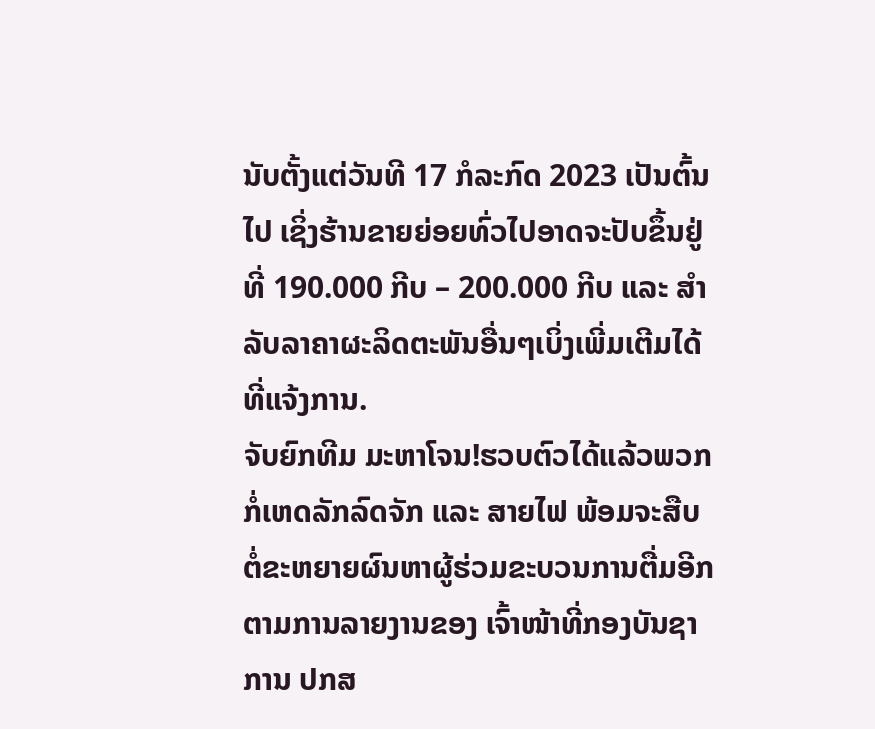ນັບຕັ້ງແຕ່ວັນທີ 17 ກໍລະກົດ 2023 ເປັນຕົ້ນໄປ ເຊິ່ງຮ້ານຂາຍຍ່ອຍທົ່ວໄປອາດຈະປັບຂຶ້ນຢູ່ທີ່ 190.000 ກີບ – 200.000 ກີບ ແລະ ສຳລັບລາຄາຜະລິດຕະພັນອື່ນໆເບິ່ງເພີ່ມເຕີມໄດ້ທີ່ແຈ້ງການ.
ຈັບຍົກທີມ ມະຫາໂຈນ!ຮວບຕົວໄດ້ແລ້ວພວກກໍ່ເຫດລັກລົດຈັກ ແລະ ສາຍໄຟ ພ້ອມຈະສືບຕໍ່ຂະຫຍາຍຜົນຫາຜູ້ຮ່ວມຂະບວນການຕື່ມອີກ
ຕາມການລາຍງານຂອງ ເຈົ້າໜ້າທີ່ກອງບັນຊາການ ປກສ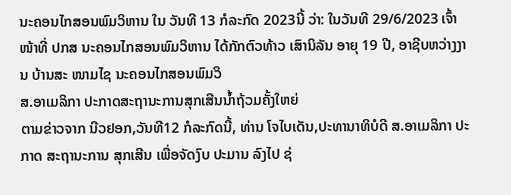ນະຄອນໄກສອນພົມວິຫານ ໃນ ວັນທີ 13 ກໍລະກົດ 2023ນີ້ ວ່າ: ໃນວັນທີ 29/6/2023 ເຈົ້າໜ້າທີ່ ປກສ ນະຄອນໄກສອນພົມວິຫານ ໄດ້ກັກຕົວທ້າວ ເສົານິລັນ ອາຍຸ 19 ປີ, ອາຊີບຫວ່າງງານ ບ້ານສະ ໜາມໄຊ ນະຄອນໄກສອນພົມວິ
ສ.ອາເມລິກາ ປະກາດສະຖານະການສຸກເສີນນ້ຳຖ້ວມຄັ້ງໃຫຍ່
ຕາມຂ່າວຈາກ ນີວຢອກ,ວັນທີ12 ກໍລະກົດນີ້, ທ່ານ ໂຈໄບເດັນ,ປະທານາທິບໍດີ ສ.ອາເມລິກາ ປະກາດ ສະຖານະການ ສຸກເສີນ ເພື່ອຈັດງົບ ປະມານ ລົງໄປ ຊ່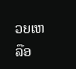ວຍເຫລືອ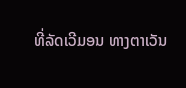ທີ່ລັດເວີມອນ ທາງຕາເວັນ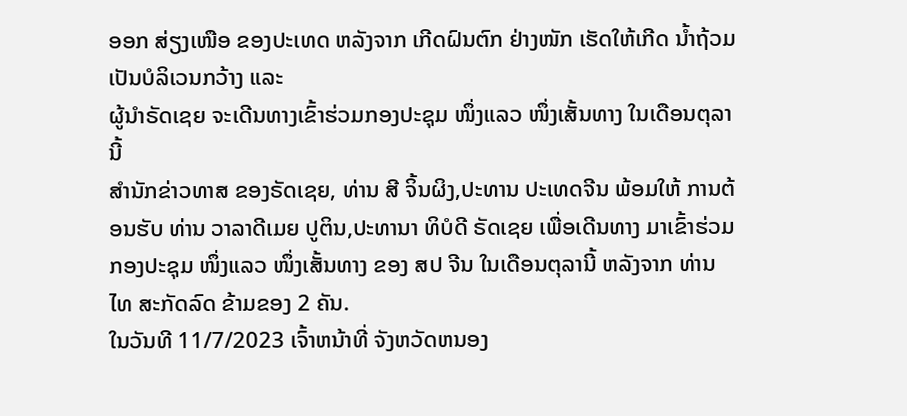ອອກ ສ່ຽງເໜືອ ຂອງປະເທດ ຫລັງຈາກ ເກີດຝົນຕົກ ຢ່າງໜັກ ເຮັດໃຫ້ເກີດ ນ້ຳຖ້ວມ ເປັນບໍລິເວນກວ້າງ ແລະ
ຜູ້ນຳຣັດເຊຍ ຈະເດີນທາງເຂົ້າຮ່ວມກອງປະຊຸມ ໜຶ່ງແລວ ໜຶ່ງເສັ້ນທາງ ໃນເດືອນຕຸລານີ້
ສຳນັກຂ່າວທາສ ຂອງຣັດເຊຍ, ທ່ານ ສີ ຈິ້ນຜິງ,ປະທານ ປະເທດຈີນ ພ້ອມໃຫ້ ການຕ້ອນຮັບ ທ່ານ ວາລາດີເມຍ ປູຕິນ,ປະທານາ ທິບໍດີ ຣັດເຊຍ ເພື່ອເດີນທາງ ມາເຂົ້າຮ່ວມ ກອງປະຊຸມ ໜຶ່ງແລວ ໜຶ່ງເສັ້ນທາງ ຂອງ ສປ ຈີນ ໃນເດືອນຕຸລານີ້ ຫລັງຈາກ ທ່ານ
ໄທ ສະກັດລົດ ຂ້າມຂອງ 2 ຄັນ.
ໃນວັນທີ 11/7/2023 ເຈົ້າຫນ້າທີ່ ຈັງຫວັດຫນອງ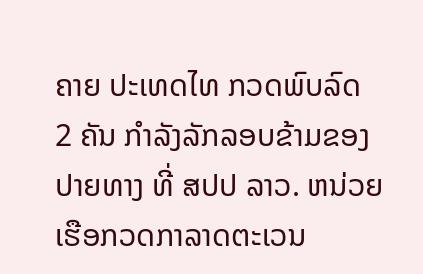ຄາຍ ປະເທດໄທ ກວດພົບລົດ 2 ຄັນ ກຳລັງລັກລອບຂ້າມຂອງ ປາຍທາງ ທີ່ ສປປ ລາວ. ຫນ່ວຍເຮືອກວດກາລາດຕະເວນ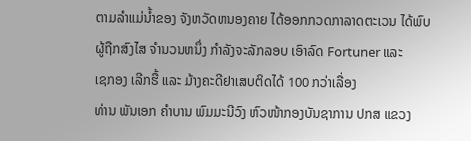ຕາມລຳແມ່ນໍ້າຂອງ ຈັງຫວັດຫນອງຄາຍ ໄດ້ອອກກວດກາລາດຕະເວນ ໄດ້ພົບ ຜູ້ຖືກສົງໄສ ຈຳນວນຫນຶ່ງ ກຳລັງຈະລັກລອບ ເອົາລົດ Fortuner ແລະ
ເຊກອງ ເລີກຮື້ ແລະ ມ້າງຄະດີຢາເສບຕິດໄດ້ 100 ກວ່າເລື່ອງ
ທ່ານ ພັນເອກ ຄໍາບານ ພົມມະນີວົງ ຫົວໜ້າກອງບັນຊາການ ປກສ ແຂວງ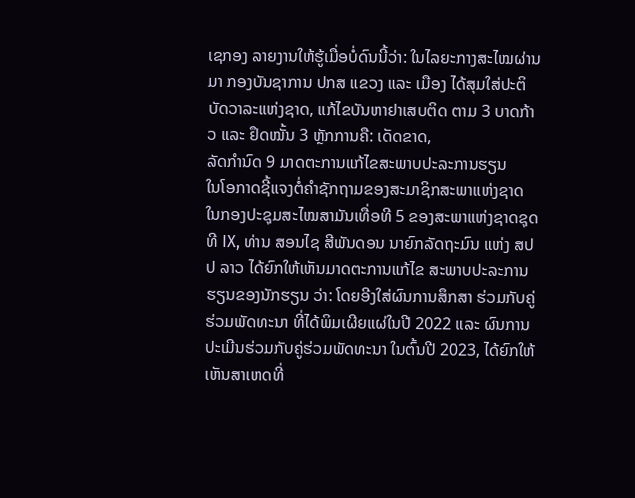ເຊກອງ ລາຍງານໃຫ້ຮູ້ເມື່ອບໍ່ດົນນີ້ວ່າ: ໃນໄລຍະກາງສະໄໝຜ່ານມາ ກອງບັນຊາການ ປກສ ແຂວງ ແລະ ເມືອງ ໄດ້ສຸມໃສ່ປະຕິບັດວາລະແຫ່ງຊາດ, ແກ້ໄຂບັນຫາຢາເສບຕິດ ຕາມ 3 ບາດກ້າວ ແລະ ຢຶດໝັ້ນ 3 ຫຼັກການຄື: ເດັດຂາດ,
ລັດກຳນົດ 9 ມາດຕະການແກ້ໄຂສະພາບປະລະການຮຽນ
ໃນໂອກາດຊີ້ແຈງຕໍ່ຄຳຊັກຖາມຂອງສະມາຊິກສະພາແຫ່ງຊາດ ໃນກອງປະຊຸມສະໄໝສາມັນເທື່ອທີ 5 ຂອງສະພາແຫ່ງຊາດຊຸດທີ IX, ທ່ານ ສອນໄຊ ສີພັນດອນ ນາຍົກລັດຖະມົນ ແຫ່ງ ສປປ ລາວ ໄດ້ຍົກໃຫ້ເຫັນມາດຕະການແກ້ໄຂ ສະພາບປະລະການຮຽນຂອງນັກຮຽນ ວ່າ: ໂດຍອີງໃສ່ຜົນການສຶກສາ ຮ່ວມກັບຄູ່ຮ່ວມພັດທະນາ ທີ່ໄດ້ພິມເຜີຍແຜ່ໃນປີ 2022 ແລະ ຜົນການປະເມີນຮ່ວມກັບຄູ່ຮ່ວມພັດທະນາ ໃນຕົ້ນປີ 2023, ໄດ້ຍົກໃຫ້ເຫັນສາເຫດທີ່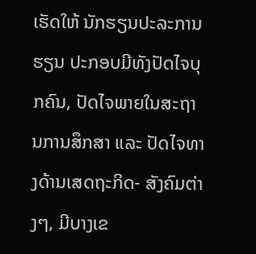ເຮັດໃຫ້ ນັກຮຽນປະລະການຮຽນ ປະກອບມີທັງປັດໄຈບຸກຄົນ, ປັດໄຈພາຍໃນສະຖານການສຶກສາ ແລະ ປັດໄຈທາງດ້ານເສດຖະກິດ- ສັງຄົມຕ່າງໆ, ມີບາງເຂ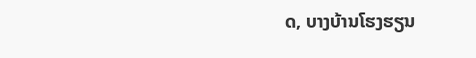ດ, ບາງບ້ານໂຮງຮຽນ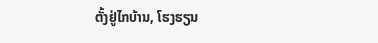ຕັ້ງຢູ່ໄກບ້ານ, ໂຮງຮຽນ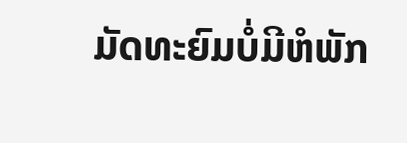ມັດທະຍົມບໍ່ມີຫໍພັກ